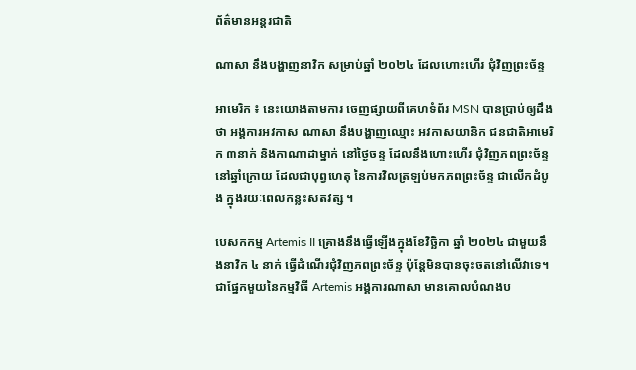ព័ត៌មានអន្តរជាតិ

ណាសា នឹងបង្ហាញនាវិក សម្រាប់ឆ្នាំ ២០២៤ ដែលហោះហើរ ជុំវិញព្រះច័ន្ទ

អាមេរិក ៖ នេះយោងតាមការ ចេញផ្សាយពីគេហទំព័រ MSN បានប្រាប់ឲ្យដឹងថា អង្គការអវកាស ណាសា នឹងបង្ហាញឈ្មោះ អវកាសយានិក ជនជាតិអាមេរិក ៣នាក់ និងកាណាដាម្នាក់ នៅថ្ងៃចន្ទ ដែលនឹងហោះហើរ ជុំវិញភពព្រះច័ន្ទនៅឆ្នាំក្រោយ ដែលជាបុព្វហេតុ នៃការវិលត្រឡប់មកភពព្រះច័ន្ទ ជាលើកដំបូង ក្នុងរយៈពេលកន្លះសតវត្ស ។

បេសកកម្ម Artemis II គ្រោងនឹងធ្វើឡើងក្នុងខែវិច្ឆិកា ឆ្នាំ ២០២៤ ជាមួយនឹងនាវិក ៤ នាក់ ធ្វើដំណើរជុំវិញភពព្រះច័ន្ទ ប៉ុន្តែមិនបានចុះចតនៅលើវាទេ។ ជាផ្នែកមួយនៃកម្មវិធី Artemis អង្គការណាសា មានគោលបំណងប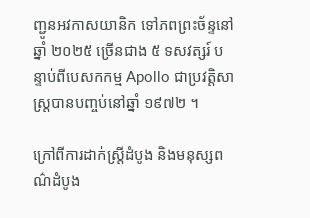ញ្ជូនអវកាសយានិក ទៅភពព្រះច័ន្ទនៅឆ្នាំ ២០២៥ ច្រើនជាង ៥ ទសវត្សរ៍ បន្ទាប់ពីបេសកកម្ម Apollo ជាប្រវត្តិសាស្ត្របានបញ្ចប់នៅឆ្នាំ ១៩៧២ ។

ក្រៅពីការដាក់ស្ត្រីដំបូង និងមនុស្សពណ៌ដំបូង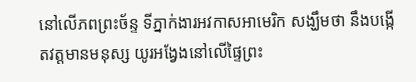នៅលើភពព្រះច័ន្ទ ទីភ្នាក់ងារអវកាសអាមេរិក សង្ឃឹមថា នឹងបង្កើតវត្តមានមនុស្ស យូរអង្វែងនៅលើផ្ទៃព្រះ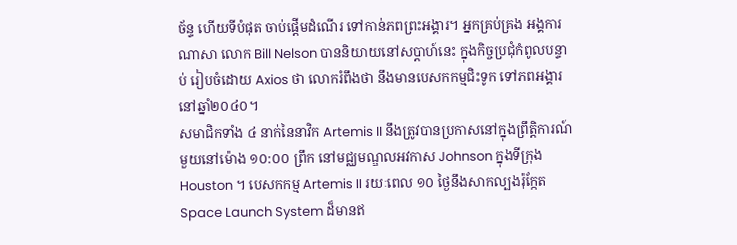ច័ន្ទ ហើយទីបំផុត ចាប់ផ្តើមដំណើរ ទៅកាន់ភពព្រះអង្គារ។ អ្នកគ្រប់គ្រង អង្គការណាសា លោក Bill Nelson បាននិយាយនៅសប្តាហ៍នេះ ក្នុងកិច្ចប្រជុំកំពូលបន្ទាប់ រៀបចំដោយ Axios ថា លោករំពឹងថា នឹងមានបេសកកម្មជិះទូក ទៅភពអង្គារនៅឆ្នាំ២០៤០។
សមាជិកទាំង ៤ នាក់នៃនាវិក Artemis II នឹងត្រូវបានប្រកាសនៅក្នុងព្រឹត្តិការណ៍មួយនៅម៉ោង ១០:០០ ព្រឹក នៅមជ្ឈមណ្ឌលអវកាស Johnson ក្នុងទីក្រុង Houston ។ បេសកកម្ម Artemis II រយៈពេល ១០ ថ្ងៃនឹងសាកល្បងរ៉ុក្កែត Space Launch System ដ៏មានឥ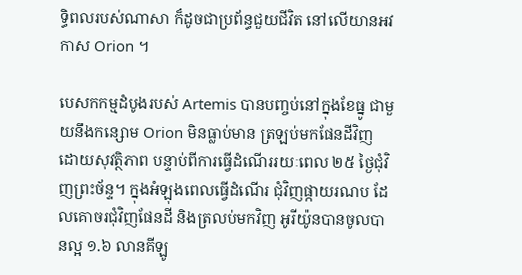ទ្ធិពលរបស់ណាសា ក៏ដូចជាប្រព័ន្ធជួយជីវិត នៅលើយានអវកាស Orion ។

បេសកកម្មដំបូងរបស់ Artemis បានបញ្ចប់នៅក្នុងខែធ្នូ ជាមួយនឹងកន្សោម Orion មិនធ្លាប់មាន ត្រឡប់មកផែនដីវិញ ដោយសុវត្ថិភាព បន្ទាប់ពីការធ្វើដំណើររយៈពេល ២៥ ថ្ងៃជុំវិញព្រះច័ន្ទ។ ក្នុងអំឡុងពេលធ្វើដំណើរ ជុំវិញផ្កាយរណប ដែលគោចរជុំវិញផែនដី និងត្រលប់មកវិញ អូរីយ៉ូនបានចូលបានល្អ ១.៦ លានគីឡូ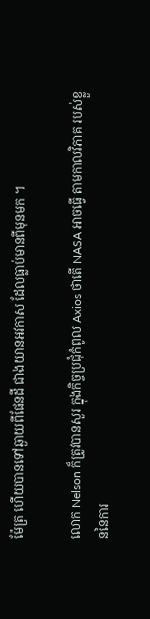ម៉ែត្រ ហើយបានទៅឆ្ងាយពីផែនដី ជាងយានអវកាស ដែលធ្លាប់មានពីមុនមក ។

លោក Nelson ក៏ត្រូវបានសួរ ក្នុងកិច្ចប្រជុំកំពូល Axios ថាតើ NASA អាចធ្វើ តាមកាលវិភាគ របស់ខ្លួននៃការ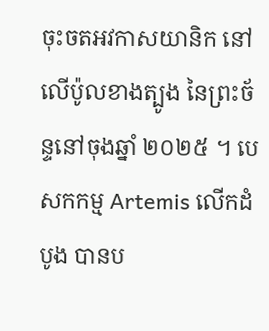ចុះចតអវកាសយានិក នៅលើប៉ូលខាងត្បូង នៃព្រះច័ន្ទនៅចុងឆ្នាំ ២០២៥ ។ បេសកកម្ម Artemis លើកដំបូង បានប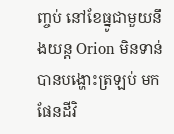ញ្ចប់ នៅខែធ្នូជាមួយនឹងយន្ត Orion មិនទាន់បានបង្ហោះត្រឡប់ មកផែនដីវិ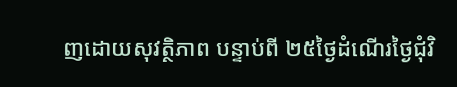ញដោយសុវត្ថិភាព បន្ទាប់ពី ២៥ថ្ងៃដំណើរថ្ងៃជុំវិ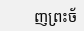ញព្រះច័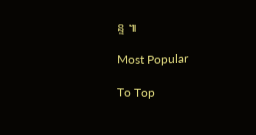ន្ទ ៕

Most Popular

To Top